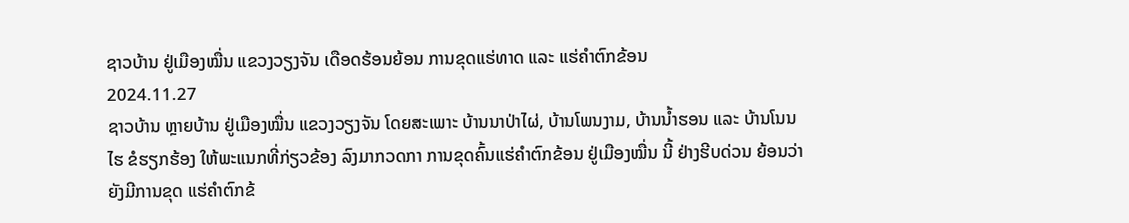ຊາວບ້ານ ຢູ່ເມືອງໝື່ນ ແຂວງວຽງຈັນ ເດືອດຮ້ອນຍ້ອນ ການຂຸດແຮ່ທາດ ແລະ ແຮ່ຄໍາຕົກຂ້ອນ
2024.11.27
ຊາວບ້ານ ຫຼາຍບ້ານ ຢູ່ເມືອງໝື່ນ ແຂວງວຽງຈັນ ໂດຍສະເພາະ ບ້ານນາປ່າໄຜ່, ບ້ານໂພນງາມ, ບ້ານນໍ້າຮອນ ແລະ ບ້ານໂນນໄຮ ຂໍຮຽກຮ້ອງ ໃຫ້ພະແນກທີ່ກ່ຽວຂ້ອງ ລົງມາກວດກາ ການຂຸດຄົ້ນແຮ່ຄໍາຕົກຂ້ອນ ຢູ່ເມືອງໝື່ນ ນີ້ ຢ່າງຮີບດ່ວນ ຍ້ອນວ່າ ຍັງມີການຂຸດ ແຮ່ຄໍາຕົກຂ້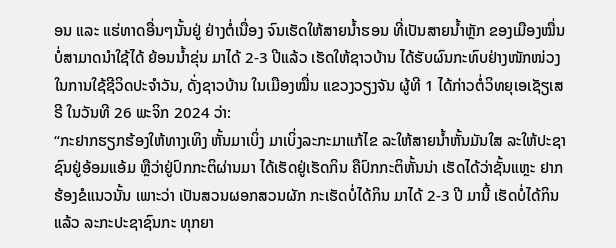ອນ ແລະ ແຮ່ທາດອື່ນໆນັ້ນຢູ່ ຢ່າງຕໍ່ເນື່ອງ ຈົນເຮັດໃຫ້ສາຍນໍ້າຮອນ ທີ່ເປັນສາຍນໍ້າຫຼັກ ຂອງເມືອງໝື່ນ ບໍ່ສາມາດນໍາໃຊ້ໄດ້ ຍ້ອນນໍ້າຂຸ່ນ ມາໄດ້ 2-3 ປີແລ້ວ ເຮັດໃຫ້ຊາວບ້ານ ໄດ້ຮັບຜົນກະທົບຢ່າງໜັກໜ່ວງ ໃນການໃຊ້ຊີວິດປະຈໍາວັນ, ດັ່ງຊາວບ້ານ ໃນເມືອງໝື່ນ ແຂວງວຽງຈັນ ຜູ້ທີ 1 ໄດ້ກ່າວຕໍ່ວິທຍຸເອເຊັຽເສຣີ ໃນວັນທີ 26 ພະຈິກ 2024 ວ່າ:
“ກະຢາກຮຽກຮ້ອງໃຫ້ທາງເທິງ ຫັ້ນມາເບິ່ງ ມາເບິ່ງລະກະມາແກ້ໄຂ ລະໃຫ້ສາຍນໍ້າຫັ້ນມັນໃສ ລະໃຫ້ປະຊາຊົນຢູ່ອ້ອມແອ້ມ ຫຼືວ່າຢູ່ປົກກະຕິຜ່ານມາ ໄດ້ເຮັດຢູ່ເຮັດກິນ ຄືປົກກະຕິຫັ້ນນ່າ ເຮັດໄດ້ວ່າຊັ້ນແຫຼະ ຢາກຮ້ອງຂໍແນວນັ້ນ ເພາະວ່າ ເປັນສວນຜອກສວນຜັກ ກະເຮັດບໍ່ໄດ້ກິນ ມາໄດ້ 2-3 ປີ ມານີ້ ເຮັດບໍ່ໄດ້ກິນແລ້ວ ລະກະປະຊາຊົນກະ ທຸກຍາ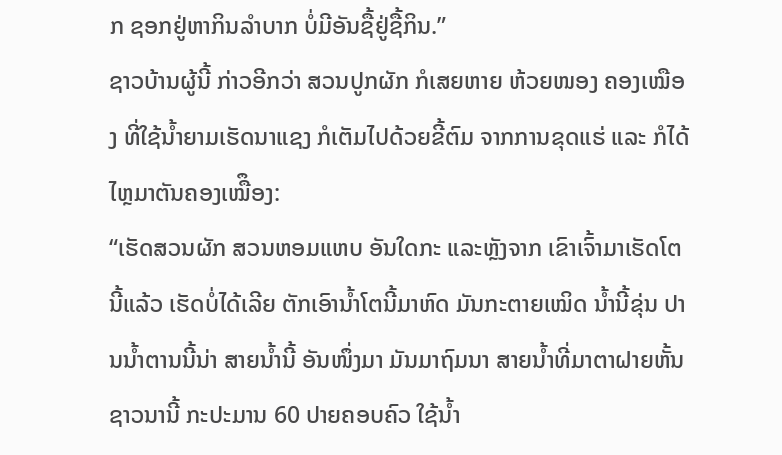ກ ຊອກຢູ່ຫາກິນລໍາບາກ ບໍ່ມີອັນຊື້ຢູ່ຊື້ກິນ.”
ຊາວບ້ານຜູ້ນີ້ ກ່າວອີກວ່າ ສວນປູກຜັກ ກໍເສຍຫາຍ ຫ້ວຍໜອງ ຄອງເໝືອງ ທີ່ໃຊ້ນໍ້າຍາມເຮັດນາແຊງ ກໍເຕັມໄປດ້ວຍຂີ້ຕົມ ຈາກການຂຸດແຮ່ ແລະ ກໍໄດ້ໄຫຼມາຕັນຄອງເໝືຶອງ:
“ເຮັດສວນຜັກ ສວນຫອມແຫບ ອັນໃດກະ ແລະຫຼັງຈາກ ເຂົາເຈົ້າມາເຮັດໂຕນີ້ແລ້ວ ເຮັດບໍ່ໄດ້ເລີຍ ຕັກເອົານໍ້າໂຕນີ້ມາຫົດ ມັນກະຕາຍເໝິດ ນໍ້ານີ້ຂຸ່ນ ປານນໍ້າຕານນີ້ນ່າ ສາຍນໍ້ານີ້ ອັນໜຶ່ງມາ ມັນມາຖົມນາ ສາຍນໍ້າທີ່ມາຕາຝາຍຫັ້ນ ຊາວນານີ້ ກະປະມານ 60 ປາຍຄອບຄົວ ໃຊ້ນໍ້າ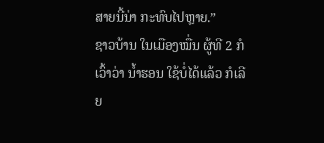ສາຍນີ້ນ່າ ກະທົບໄປຫຼາຍ.”
ຊາວບ້ານ ໃນເມືອງໝື່ນ ຜູ້ທີ 2 ກໍເວົ້າວ່າ ນໍ້າຮອນ ໃຊ້ບໍ່ໄດ້ແລ້ວ ກໍເລີຍ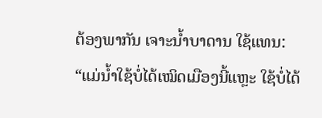ຕ້ອງພາກັນ ເຈາະນໍ້າບາດານ ໃຊ້ແທນ:
“ແມ່ນໍ້າໃຊ້ບໍ່ໄດ້ເໝິດເມືອງນີ້ແຫຼະ ໃຊ້ບໍ່ໄດ້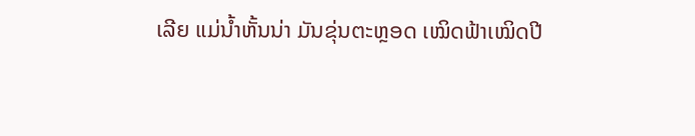ເລີຍ ແມ່ນໍ້າຫັ້ນນ່າ ມັນຂຸ່ນຕະຫຼອດ ເໝິດຟ້າເໝິດປີ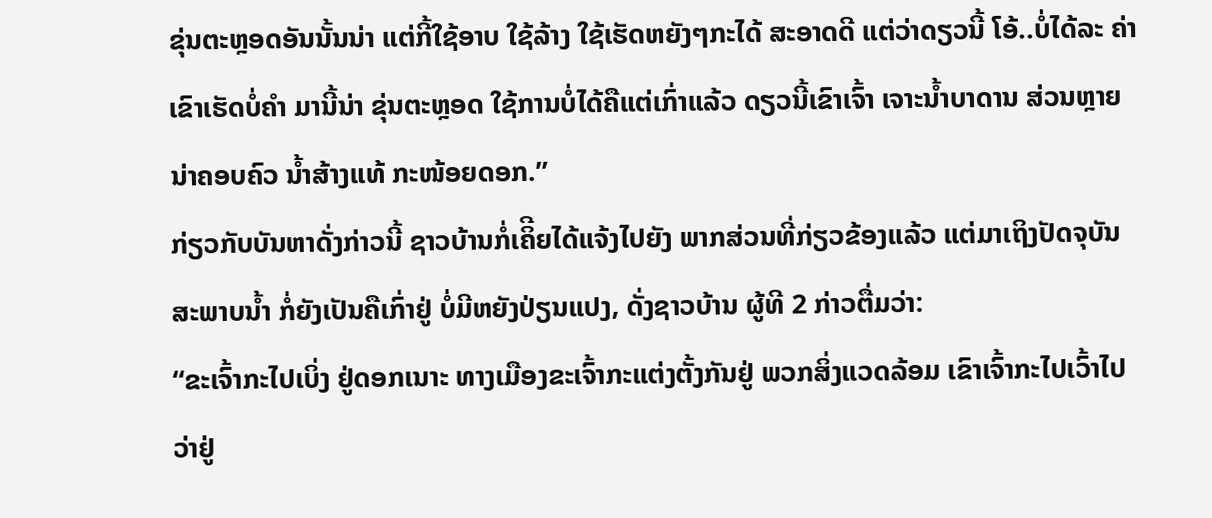ຂຸ່ນຕະຫຼອດອັນນັ້ນນ່າ ແຕ່ກີ້ໃຊ້ອາບ ໃຊ້ລ້າງ ໃຊ້ເຮັດຫຍັງໆກະໄດ້ ສະອາດດີ ແຕ່ວ່າດຽວນີ້ ໂອ້..ບໍ່ໄດ້ລະ ຄ່າເຂົາເຮັດບໍ່ຄໍາ ມານີ້ນ່າ ຂຸ່ນຕະຫຼອດ ໃຊ້ການບໍ່ໄດ້ຄືແຕ່ເກົ່າແລ້ວ ດຽວນີ້ເຂົາເຈົ້າ ເຈາະນໍ້າບາດານ ສ່ວນຫຼາຍນ່າຄອບຄົວ ນໍ້າສ້າງແທ້ ກະໜ້ອຍດອກ.”
ກ່ຽວກັບບັນຫາດັ່ງກ່າວນີ້ ຊາວບ້ານກໍ່ເຄິີຍໄດ້ແຈ້ງໄປຍັງ ພາກສ່ວນທີ່ກ່ຽວຂ້ອງແລ້ວ ແຕ່ມາເຖິງປັດຈຸບັນ ສະພາບນໍ້າ ກໍ່ຍັງເປັນຄືເກົ່າຢູ່ ບໍ່ມີຫຍັງປ່ຽນແປງ, ດັ່ງຊາວບ້ານ ຜູ້ທີ 2 ກ່າວຕື່ມວ່າ:
“ຂະເຈົ້າກະໄປເບິ່ງ ຢູ່ດອກເນາະ ທາງເມືອງຂະເຈົ້າກະແຕ່ງຕັ້ງກັນຢູ່ ພວກສິ່ງແວດລ້ອມ ເຂົາເຈົ້າກະໄປເວົ້າໄປວ່າຢູ່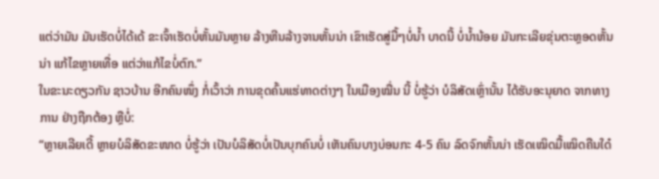ແຕ່ວ່າມັນ ມັນເຮັດບໍ່ໄດ້ເດ້ ຂະເຈົ້າເຮັດບໍ່ຫັ້ນມັນຫຼາຍ ລ້າງຫີນລ້າງຈານຫັ້ນນ່າ ເຂົາເຮັດສູ່ມື້ໆບໍ່ນໍ້າ ບາດນີ້ ບໍ່ນໍ້ານ້ອຍ ມັນກະເລີຍຂຸ່ນຕະຫຼອດຫັ້ນນ່າ ແກ້ໄຂຫຼາຍເທື່ອ ແຕ່ວ່າແກ້ໄຂບໍ່ຕົກ.”
ໃນຂະນະດຽວກັນ ຊາວບ້ານ ອີກຄົນໜຶ່ງ ກໍ່ເວົ້າວ່າ ການຂຸດຄົ້ນແຮ່ທາດຕ່າງໆ ໃນເມືອງໝື່ນ ນີ້ ບໍ່ຮູ້ວ່າ ບໍລິສັດເຫຼົ່ານັ້ນ ໄດ້ຮັບອະນຸຍາດ ຈາກທາງການ ຢ່າງຖືກຕ້ອງ ຫຼືບໍ່:
“ຫຼາຍເລີຍເດີ້ ຫຼາຍບໍລິສັດຂະໜາດ ບໍ່ຮູ້ວ່າ ເປັນບໍລິສັດບໍ່ເປັນບຸກຄົນບໍ່ ເຫັນຄົນບາງບ່ອນກະ 4-5 ຄົນ ລົດຈົກຫັ້ນນ່າ ເຮັດເໝິດມື້ເໝິດຄືນໃດ໋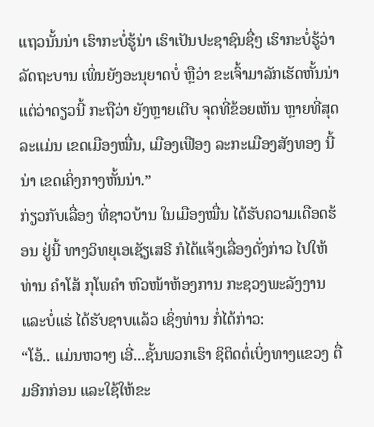ແຖວນັ້ນນ່າ ເຮົາກະບໍ່ຮູ້ນ່າ ເຮົາເປັນປະຊາຊົນຊື່ໆ ເຮົາກະບໍ່ຮູ້ວ່າ ລັດຖະບານ ເພິ່ນຍັງອະນຸຍາດບໍ່ ຫຼືວ່າ ຂະເຈົ້າມາລັກເຮັດຫັ້ນນ່າ ແຕ່ວ່າດຽວນີ້ ກະຖືວ່າ ຍັງຫຼາຍເຕີບ ຈຸດທີ່ຂ້ອຍເຫັນ ຫຼາຍທີ່ສຸດລະແມ່ນ ເຂດເມືອງໝື່ນ, ເມືອງເຟືອງ ລະກະເມືອງສັງທອງ ນີ້ນ່າ ເຂດເຄິ່ງກາງຫັ້ນນ່າ.”
ກ່ຽວກັບເລື່ອງ ທີ່ຊາວບ້ານ ໃນເມືອງໝື່ນ ໄດ້ຮັບຄວາມເດືອດຮ້ອນ ຢູ່ນີ້ ທາງວິທຍຸເອເຊັຽເສຣີ ກໍໄດ້ແຈ້ງເລື່ອງດັ່ງກ່າວ ໄປໃຫ້ ທ່ານ ຄໍາໂສ້ ກຸໂພຄໍາ ຫົວໜ້າຫ້ອງການ ກະຊວງພະລັງງານ ແລະບໍ່ແຮ່ ໄດ້ຮັບຊາບແລ້ວ ເຊິ່ງທ່ານ ກໍ່ໄດ້ກ່າວ:
“ໂອ້.. ແມ່ນຫວາໆ ເອີ່...ຊັ້ນພວກເຮົາ ຊິຕິດຕໍ່ເບິ່ງທາງແຂວງ ຕື່ມອີກກ່ອນ ແລະໃຊ້ໃຫ້ຂະ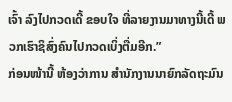ເຈົ້າ ລົງໄປກວດເດີ້ ຂອບໃຈ ທີ່ລາຍງານມາທາງນີ້ເດີ້ ພວກເຮົາຊິສົ່ງຄົນໄປກວດເບິ່ງຕື່ມອີກ.”
ກ່ອນໜ້ານີ້ ຫ້ອງວ່າການ ສໍານັກງານນາຍົກລັດຖະມົນ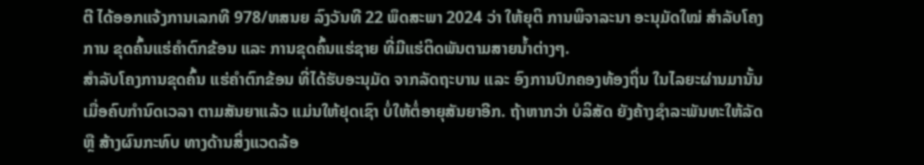ຕີ ໄດ້ອອກແຈ້ງການເລກທີ 978/ຫສນຍ ລົງວັນທີ 22 ພຶດສະພາ 2024 ວ່າ ໃຫ້ຍຸຕິ ການພິຈາລະນາ ອະນຸມັດໃໝ່ ສໍາລັບໂຄງການ ຂຸດຄົ້ນແຮ່ຄໍາຕົກຂ້ອນ ແລະ ການຂຸດຄົ້ນແຮ່ຊາຍ ທີ່ມີແຮ່ຕິດພັນຕາມສາຍນໍ້າຕ່າງໆ.
ສໍາລັບໂຄງການຂຸດຄົ້ນ ແຮ່ຄໍາຕົກຂ້ອນ ທີ່ໄດ້ຮັບອະນຸມັດ ຈາກລັດຖະບານ ແລະ ອົງການປົກຄອງທ້ອງຖິ່ນ ໃນໄລຍະຜ່ານມານັ້ນ ເມື່ອຄົບກໍານົດເວລາ ຕາມສັນຍາແລ້ວ ແມ່ນໃຫ້ຢຸດເຊົາ ບໍ່ໃຫ້ຕໍ່ອາຍຸສັນຍາອີກ. ຖ້າຫາກວ່າ ບໍລິສັດ ຍັງຄ້າງຊໍາລະພັນທະໃຫ້ລັດ ຫຼື ສ້າງຜົນກະທົບ ທາງດ້ານສິ່ງແວດລ້ອ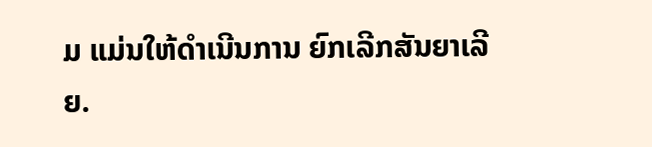ມ ແມ່ນໃຫ້ດໍາເນີນການ ຍົກເລີກສັນຍາເລີຍ.